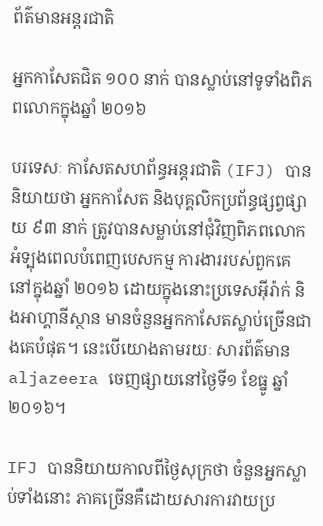ព័ត៌មានអន្តរជាតិ

អ្នកកាសែតជិត ១០០ នាក់ បានស្លាប់នៅទូទាំងពិភពលោកក្នុងឆ្នាំ ២០១៦

បរទេសៈ កាសែតសហព័ន្ធអន្តរជាតិ (IFJ) បាននិយាយថា អ្នកកាសែត និងបុគ្គលិកប្រព័ន្ធផ្សព្វផ្សាយ ៩៣ នាក់ ត្រូវបានសម្លាប់នៅជុំវិញពិភពលោក អំទ្បុងពេលបំពេញបេសកម្ម ការងាររបស់ពួកគេ នៅក្នុងឆ្នាំ ២០១៦ ដោយក្នុងនោះប្រទេសអ៊ីរ៉ាក់ និងអាហ្គានីស្ថាន មានចំនួនអ្នកកាសែតស្លាប់ច្រើនជាងគេបំផុត។ នេះបើយោងតាមរយៈ សារព័ត៌មាន aljazeera ចេញផ្សាយនៅថ្ងៃទី១ ខែធ្នូ ឆ្នាំ២០១៦។

IFJ បាននិយាយកាលពីថ្ងៃសុក្រថា ចំនួនអ្នកស្លាប់ទាំងនោះ ភាគច្រើនគឺដោយសារការវាយប្រ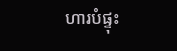ហារបំផ្ទុះ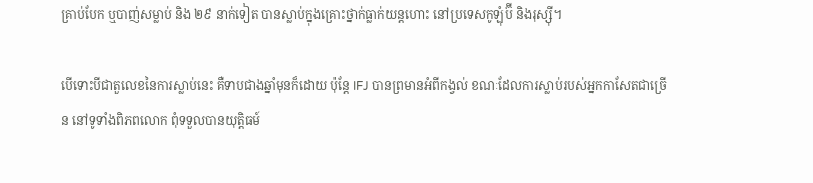គ្រាប់បែក ឬបាញ់សម្លាប់ និង ២៩ នាក់ទៀត បានស្លាប់ក្នុងគ្រោះថ្នាក់ធ្លាក់យន្តហោះ នៅប្រទេសកូឡុំប៊ី និងរុស្ស៊ី។

បើទោះបីជាតួលេខនៃការស្លាប់នេះ គឺទាបជាងឆ្នាំមុនក៏ដោយ ប៉ុន្តែ IFJ បានព្រមានអំពីកង្វល់ ខណៈដែលការស្លាប់របស់អ្នកកាសែតជាច្រើន នៅទូទាំងពិភពលោក ពុំទទួលបានយុត្តិធម៍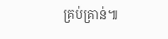គ្រប់គ្រាន់៕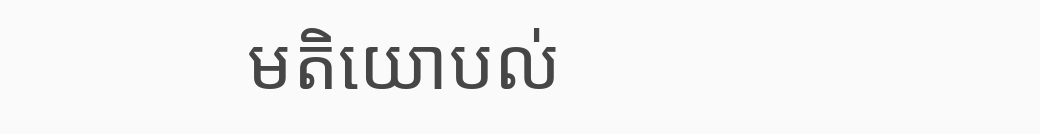មតិយោបល់